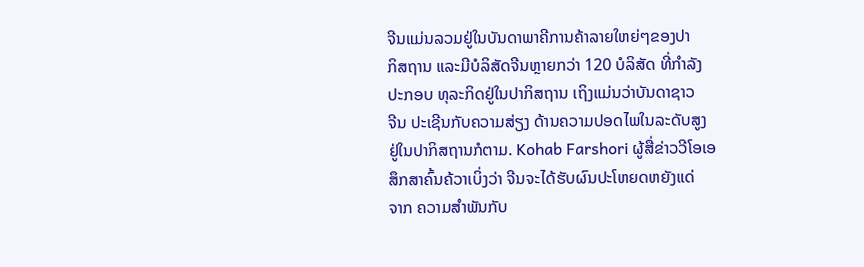ຈີນແມ່ນລວມຢູ່ໃນບັນດາພາຄີການຄ້າລາຍໃຫຍ່ໆຂອງປາ
ກິສຖານ ແລະມີບໍລິສັດຈີນຫຼາຍກວ່າ 120 ບໍລິສັດ ທີ່ກໍາລັງ
ປະກອບ ທຸລະກິດຢູ່ໃນປາກິສຖານ ເຖິງແມ່ນວ່າບັນດາຊາວ
ຈີນ ປະເຊີນກັບຄວາມສ່ຽງ ດ້ານຄວາມປອດໄພໃນລະດັບສູງ
ຢູ່ໃນປາກິສຖານກໍຕາມ. Kohab Farshori ຜູ້ສື່ຂ່າວວີໂອເອ
ສຶກສາຄົ້ນຄ້ວາເບິ່ງວ່າ ຈີນຈະໄດ້ຮັບຜົນປະໂຫຍດຫຍັງແດ່
ຈາກ ຄວາມສໍາພັນກັບ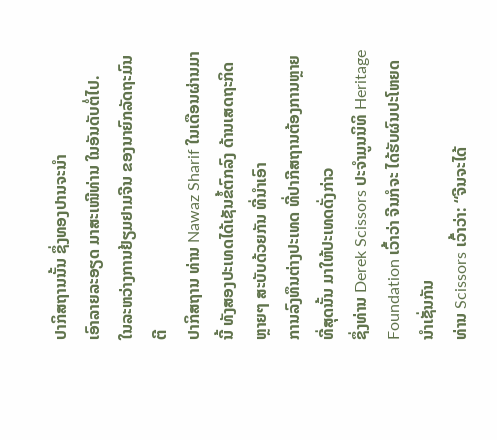ປາກິສຖານນັ້ນ ຊຶ່ງທອງປານຈະນໍາ
ເອົາລາຍລະອຽດ ມາສະເໜີທ່ານ ໃນອັນດັບຕໍ່ໄປ.
ໃນລະຫວ່າງການຢ້ຽມຢາມຈີນ ຂອງນາຍົກລັດຖະມົນຕີ
ປາກິສຖານ ທ່ານ Nawaz Sharif ໃນເດືອນຜ່ານມານີ້ ທັງສອງປະເທດໄດ້ເຊັນຂໍ້ຕົກລົງ ດ້ານເສດຖະກິດຫຼາຍໆ ສະບັບດ້ວຍກັນ ທີ່ນໍາເອົາ
ການລົງທຶນຕ່າງປະເທດ ທີ່ປາກີສຖານຕ້ອງການຫຼາຍທີ່ສຸດນັ້ນ ມາໃຫ້ປະເທດດັ່ງກ່າວ
ຊຶ່ງທ່ານ Derek Scissors ປະຈໍາມູນນິທິ Heritage Foundation ເວົ້າວ່າ ຈີນກໍຈະ ໄດ້ຮັບຜົນປະໂຫຍດນໍາເຊັ່ນກັນ
ທ່ານ Scissors ເວົ້າວ່າ: “ຈີນຈະໄດ້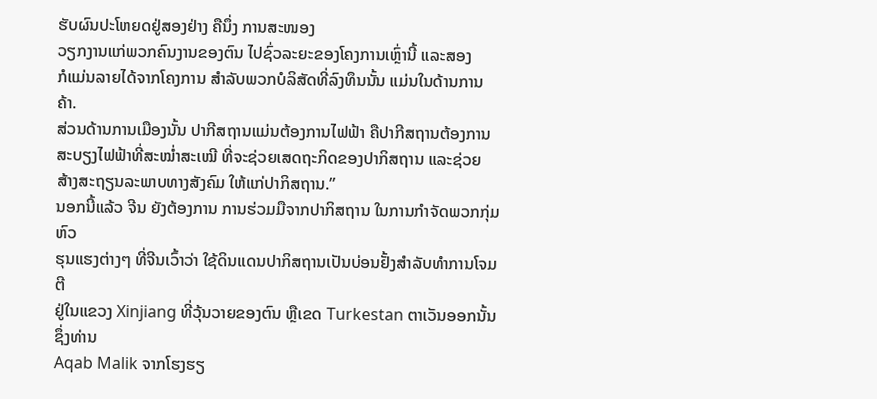ຮັບຜົນປະໂຫຍດຢູ່ສອງຢ່າງ ຄືນຶ່ງ ການສະໜອງ
ວຽກງານແກ່ພວກຄົນງານຂອງຕົນ ໄປຊົ່ວລະຍະຂອງໂຄງການເຫຼົ່ານີ້ ແລະສອງ
ກໍແມ່ນລາຍໄດ້ຈາກໂຄງການ ສໍາລັບພວກບໍລິສັດທີ່ລົງທຶນນັ້ນ ແມ່ນໃນດ້ານການຄ້າ.
ສ່ວນດ້ານການເມືອງນັ້ນ ປາກີສຖານແມ່ນຕ້ອງການໄຟຟ້າ ຄືປາກີສຖານຕ້ອງການ
ສະບຽງໄຟຟ້າທີ່ສະໝໍ່າສະເໝີ ທີ່ຈະຊ່ວຍເສດຖະກິດຂອງປາກິສຖານ ແລະຊ່ວຍ
ສ້າງສະຖຽນລະພາບທາງສັງຄົມ ໃຫ້ແກ່ປາກິສຖານ.”
ນອກນີ້ແລ້ວ ຈີນ ຍັງຕ້ອງການ ການຮ່ວມມືຈາກປາກິສຖານ ໃນການກໍາຈັດພວກກຸ່ມຫົວ
ຮຸນແຮງຕ່າງໆ ທີ່ຈີນເວົ້າວ່າ ໃຊ້ດິນແດນປາກິສຖານເປັນບ່ອນຢັ້ງສໍາລັບທໍາການໂຈມຕີ
ຢູ່ໃນແຂວງ Xinjiang ທີ່ວຸ້ນວາຍຂອງຕົນ ຫຼືເຂດ Turkestan ຕາເວັນອອກນັ້ນ ຊຶ່ງທ່ານ
Aqab Malik ຈາກໂຮງຮຽ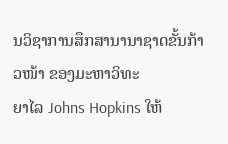ນວິຊາການສຶກສານານາຊາດຂັ້ນກ້າວໜ້າ ຂອງມະຫາວິທະ
ຍາໄລ Johns Hopkins ໃຫ້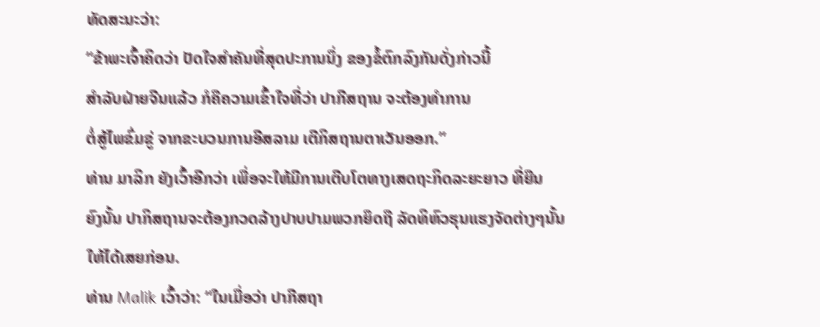ທັດສະນະວ່າ:
“ຂ້າພະເຈົ້າຄິດວ່າ ປັດໃຈສໍາຄັນທີ່ສຸດປະການນຶ່ງ ຂອງຂໍ້ຕົກລົງກັນດັ່ງກ່າວນີ້
ສໍາລັບຝ່າຍຈີນແລ້ວ ກໍຄືຄວາມເຂົ້າໃຈທີ່ວ່າ ປາກີສຖານ ຈະຕ້ອງທໍາການ
ຕໍ່ສູ້ໄພຂົ່ມຂູ່ ຈາກຂະບວນການອີສລາມ ເຕີກິສຖານຕາເວັນອອກ.”
ທ່ານ ມາລິກ ຍັງເວົ້າອີກວ່າ ເພື່ອຈະໃຫ້ມີການເຕີບໂຕທາງເສດຖະກິດລະຍະຍາວ ທີ່ຍືນ
ຍົງນັ້ນ ປາກິສຖານຈະຕ້ອງກວດລ້າງປາບປາມພວກຍຶດຖື ລັດທິຫົວຮຸນແຮງຈັດຕ່າງໆນັ້ນ
ໃຫ້ໄດ້ເສຍກ່ອນ.
ທ່ານ Malik ເວົ້າວ່າ: “ໃນເມື່ອວ່າ ປາກີສຖາ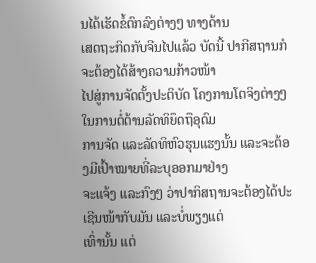ນໄດ້ເຮັດຂໍ້ຕົກລົງຕ່າງໆ ທາງດ້ານ
ເສດຖະກິດກັບຈີນໄປແລ້ວ ບັດນີ້ ປາກີສຖານກໍຈະຕ້ອງໄດ້ສ້າງຄວາມກ້າວໜ້າ
ໄປສູ່ການຈັດຕັ້ງປະຕິບັດ ໂຄງການໂຕຈິງຕ່າງໆ ໃນການຕໍ່ຕ້ານລັດທິຍຶດຖືອຸດົມ
ການຈັດ ແລະລັດທິຫົວຮຸນແຮງນັ້ນ ແລະຈະຕ້ອງມີເປົ້າໝາຍທີ່ລະບຸອອກມາຢ່າງ
ຈະແຈ້ງ ແລະກົງໆ ວ່າປາກິສຖານຈະຕ້ອງໄດ້ປະເຊີນໜ້າກັບມັນ ແລະບໍ່ພຽງແຕ່
ເທົ່ານັ້ນ ແຕ່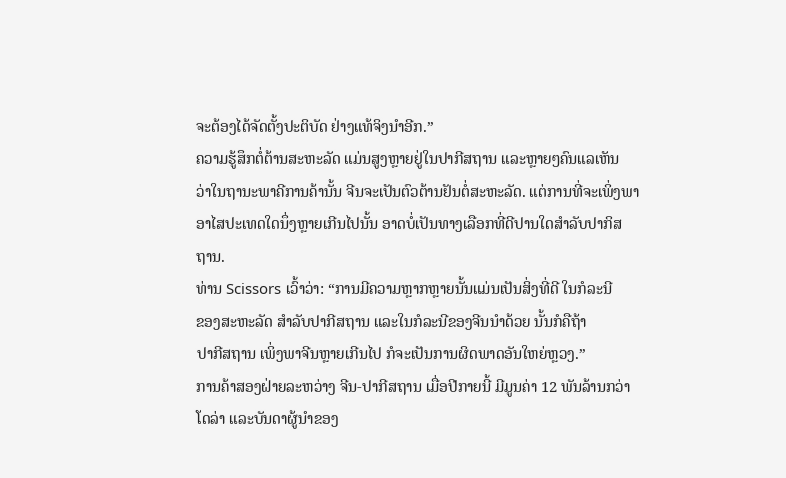ຈະຕ້ອງໄດ້ຈັດຕັ້ງປະຕິບັດ ຢ່າງແທ້ຈິງນໍາອີກ.”
ຄວາມຮູ້ສຶກຕໍ່ຕ້ານສະຫະລັດ ແມ່ນສູງຫຼາຍຢູ່ໃນປາກີສຖານ ແລະຫຼາຍໆຄົນແລເຫັນ
ວ່າໃນຖານະພາຄີການຄ້ານັ້ນ ຈີນຈະເປັນຕົວຕ້ານຢັນຕໍ່ສະຫະລັດ. ແຕ່ການທີ່ຈະເພິ່ງພາ
ອາໄສປະເທດໃດນຶ່ງຫຼາຍເກີນໄປນັ້ນ ອາດບໍ່ເປັນທາງເລືອກທີ່ດີປານໃດສໍາລັບປາກິສ
ຖານ.
ທ່ານ Scissors ເວົ້າວ່າ: “ການມີຄວາມຫຼາກຫຼາຍນັ້ນແມ່ນເປັນສິ່ງທີ່ດີ ໃນກໍລະນີ
ຂອງສະຫະລັດ ສໍາລັບປາກີສຖານ ແລະໃນກໍລະນີຂອງຈີນນໍາດ້ວຍ ນັ້ນກໍຄືຖ້າ
ປາກີສຖານ ເພິ່ງພາຈີນຫຼາຍເກີນໄປ ກໍຈະເປັນການຜິດພາດອັນໃຫຍ່ຫຼວງ.”
ການຄ້າສອງຝ່າຍລະຫວ່າງ ຈີນ-ປາກີສຖານ ເມື່ອປີກາຍນີ້ ມີມູນຄ່າ 12 ພັນລ້ານກວ່າ
ໂດລ່າ ແລະບັນດາຜູ້ນໍາຂອງ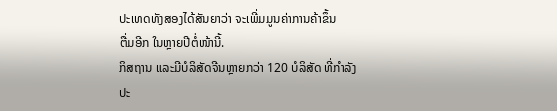ປະເທດທັງສອງໄດ້ສັນຍາວ່າ ຈະເພີ່ມມູນຄ່າການຄ້າຂຶ້ນ
ຕື່ມອີກ ໃນຫຼາຍປີຕໍ່ໜ້ານີ້.
ກິສຖານ ແລະມີບໍລິສັດຈີນຫຼາຍກວ່າ 120 ບໍລິສັດ ທີ່ກໍາລັງ
ປະ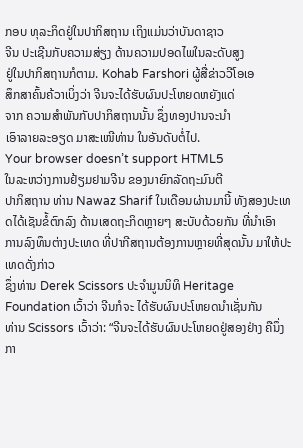ກອບ ທຸລະກິດຢູ່ໃນປາກິສຖານ ເຖິງແມ່ນວ່າບັນດາຊາວ
ຈີນ ປະເຊີນກັບຄວາມສ່ຽງ ດ້ານຄວາມປອດໄພໃນລະດັບສູງ
ຢູ່ໃນປາກິສຖານກໍຕາມ. Kohab Farshori ຜູ້ສື່ຂ່າວວີໂອເອ
ສຶກສາຄົ້ນຄ້ວາເບິ່ງວ່າ ຈີນຈະໄດ້ຮັບຜົນປະໂຫຍດຫຍັງແດ່
ຈາກ ຄວາມສໍາພັນກັບປາກິສຖານນັ້ນ ຊຶ່ງທອງປານຈະນໍາ
ເອົາລາຍລະອຽດ ມາສະເໜີທ່ານ ໃນອັນດັບຕໍ່ໄປ.
Your browser doesn’t support HTML5
ໃນລະຫວ່າງການຢ້ຽມຢາມຈີນ ຂອງນາຍົກລັດຖະມົນຕີ
ປາກິສຖານ ທ່ານ Nawaz Sharif ໃນເດືອນຜ່ານມານີ້ ທັງສອງປະເທດໄດ້ເຊັນຂໍ້ຕົກລົງ ດ້ານເສດຖະກິດຫຼາຍໆ ສະບັບດ້ວຍກັນ ທີ່ນໍາເອົາ
ການລົງທຶນຕ່າງປະເທດ ທີ່ປາກີສຖານຕ້ອງການຫຼາຍທີ່ສຸດນັ້ນ ມາໃຫ້ປະເທດດັ່ງກ່າວ
ຊຶ່ງທ່ານ Derek Scissors ປະຈໍາມູນນິທິ Heritage Foundation ເວົ້າວ່າ ຈີນກໍຈະ ໄດ້ຮັບຜົນປະໂຫຍດນໍາເຊັ່ນກັນ
ທ່ານ Scissors ເວົ້າວ່າ: “ຈີນຈະໄດ້ຮັບຜົນປະໂຫຍດຢູ່ສອງຢ່າງ ຄືນຶ່ງ ກາ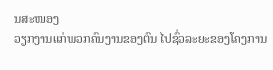ນສະໜອງ
ວຽກງານແກ່ພວກຄົນງານຂອງຕົນ ໄປຊົ່ວລະຍະຂອງໂຄງການ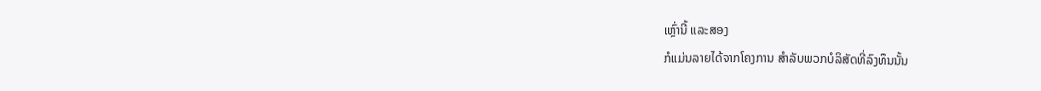ເຫຼົ່ານີ້ ແລະສອງ
ກໍແມ່ນລາຍໄດ້ຈາກໂຄງການ ສໍາລັບພວກບໍລິສັດທີ່ລົງທຶນນັ້ນ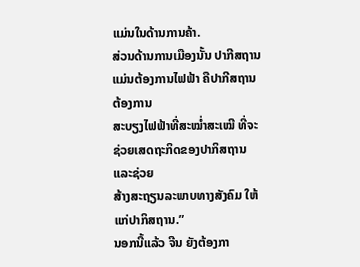ແມ່ນໃນດ້ານການຄ້າ.
ສ່ວນດ້ານການເມືອງນັ້ນ ປາກີສຖານແມ່ນຕ້ອງການໄຟຟ້າ ຄືປາກີສຖານຕ້ອງການ
ສະບຽງໄຟຟ້າທີ່ສະໝໍ່າສະເໝີ ທີ່ຈະຊ່ວຍເສດຖະກິດຂອງປາກິສຖານ ແລະຊ່ວຍ
ສ້າງສະຖຽນລະພາບທາງສັງຄົມ ໃຫ້ແກ່ປາກິສຖານ.”
ນອກນີ້ແລ້ວ ຈີນ ຍັງຕ້ອງກາ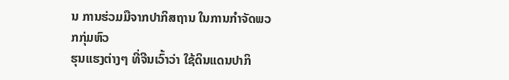ນ ການຮ່ວມມືຈາກປາກິສຖານ ໃນການກໍາຈັດພວກກຸ່ມຫົວ
ຮຸນແຮງຕ່າງໆ ທີ່ຈີນເວົ້າວ່າ ໃຊ້ດິນແດນປາກິ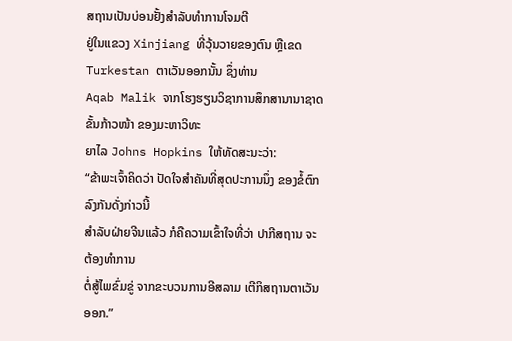ສຖານເປັນບ່ອນຢັ້ງສໍາລັບທໍາການໂຈມຕີ
ຢູ່ໃນແຂວງ Xinjiang ທີ່ວຸ້ນວາຍຂອງຕົນ ຫຼືເຂດ Turkestan ຕາເວັນອອກນັ້ນ ຊຶ່ງທ່ານ
Aqab Malik ຈາກໂຮງຮຽນວິຊາການສຶກສານານາຊາດຂັ້ນກ້າວໜ້າ ຂອງມະຫາວິທະ
ຍາໄລ Johns Hopkins ໃຫ້ທັດສະນະວ່າ:
“ຂ້າພະເຈົ້າຄິດວ່າ ປັດໃຈສໍາຄັນທີ່ສຸດປະການນຶ່ງ ຂອງຂໍ້ຕົກລົງກັນດັ່ງກ່າວນີ້
ສໍາລັບຝ່າຍຈີນແລ້ວ ກໍຄືຄວາມເຂົ້າໃຈທີ່ວ່າ ປາກີສຖານ ຈະຕ້ອງທໍາການ
ຕໍ່ສູ້ໄພຂົ່ມຂູ່ ຈາກຂະບວນການອີສລາມ ເຕີກິສຖານຕາເວັນອອກ.”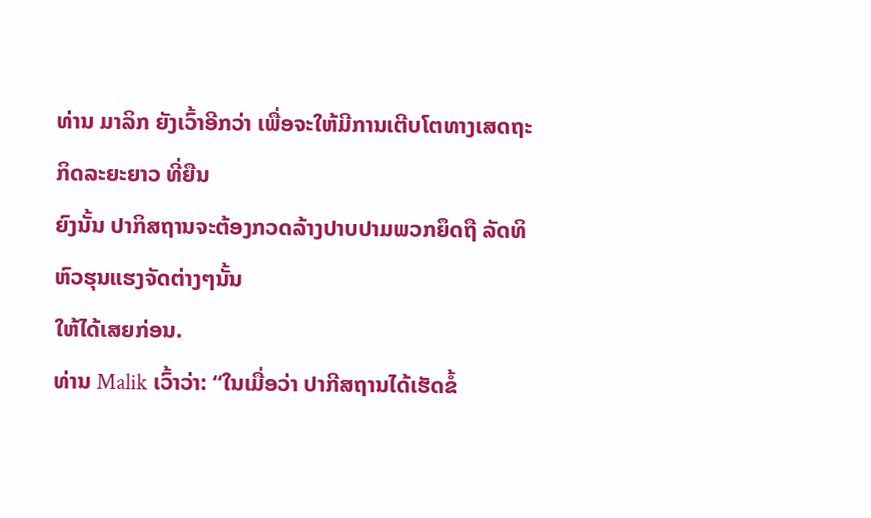ທ່ານ ມາລິກ ຍັງເວົ້າອີກວ່າ ເພື່ອຈະໃຫ້ມີການເຕີບໂຕທາງເສດຖະກິດລະຍະຍາວ ທີ່ຍືນ
ຍົງນັ້ນ ປາກິສຖານຈະຕ້ອງກວດລ້າງປາບປາມພວກຍຶດຖື ລັດທິຫົວຮຸນແຮງຈັດຕ່າງໆນັ້ນ
ໃຫ້ໄດ້ເສຍກ່ອນ.
ທ່ານ Malik ເວົ້າວ່າ: “ໃນເມື່ອວ່າ ປາກີສຖານໄດ້ເຮັດຂໍ້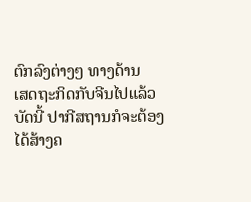ຕົກລົງຕ່າງໆ ທາງດ້ານ
ເສດຖະກິດກັບຈີນໄປແລ້ວ ບັດນີ້ ປາກີສຖານກໍຈະຕ້ອງໄດ້ສ້າງຄ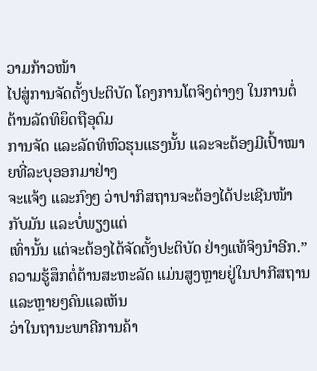ວາມກ້າວໜ້າ
ໄປສູ່ການຈັດຕັ້ງປະຕິບັດ ໂຄງການໂຕຈິງຕ່າງໆ ໃນການຕໍ່ຕ້ານລັດທິຍຶດຖືອຸດົມ
ການຈັດ ແລະລັດທິຫົວຮຸນແຮງນັ້ນ ແລະຈະຕ້ອງມີເປົ້າໝາຍທີ່ລະບຸອອກມາຢ່າງ
ຈະແຈ້ງ ແລະກົງໆ ວ່າປາກິສຖານຈະຕ້ອງໄດ້ປະເຊີນໜ້າກັບມັນ ແລະບໍ່ພຽງແຕ່
ເທົ່ານັ້ນ ແຕ່ຈະຕ້ອງໄດ້ຈັດຕັ້ງປະຕິບັດ ຢ່າງແທ້ຈິງນໍາອີກ.”
ຄວາມຮູ້ສຶກຕໍ່ຕ້ານສະຫະລັດ ແມ່ນສູງຫຼາຍຢູ່ໃນປາກີສຖານ ແລະຫຼາຍໆຄົນແລເຫັນ
ວ່າໃນຖານະພາຄີການຄ້າ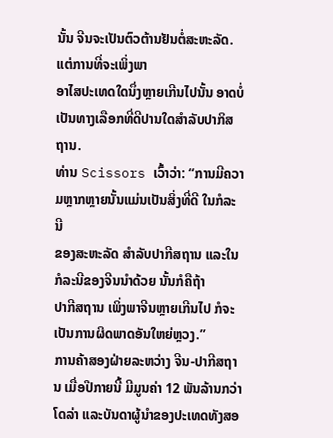ນັ້ນ ຈີນຈະເປັນຕົວຕ້ານຢັນຕໍ່ສະຫະລັດ. ແຕ່ການທີ່ຈະເພິ່ງພາ
ອາໄສປະເທດໃດນຶ່ງຫຼາຍເກີນໄປນັ້ນ ອາດບໍ່ເປັນທາງເລືອກທີ່ດີປານໃດສໍາລັບປາກິສ
ຖານ.
ທ່ານ Scissors ເວົ້າວ່າ: “ການມີຄວາມຫຼາກຫຼາຍນັ້ນແມ່ນເປັນສິ່ງທີ່ດີ ໃນກໍລະນີ
ຂອງສະຫະລັດ ສໍາລັບປາກີສຖານ ແລະໃນກໍລະນີຂອງຈີນນໍາດ້ວຍ ນັ້ນກໍຄືຖ້າ
ປາກີສຖານ ເພິ່ງພາຈີນຫຼາຍເກີນໄປ ກໍຈະເປັນການຜິດພາດອັນໃຫຍ່ຫຼວງ.”
ການຄ້າສອງຝ່າຍລະຫວ່າງ ຈີນ-ປາກີສຖານ ເມື່ອປີກາຍນີ້ ມີມູນຄ່າ 12 ພັນລ້ານກວ່າ
ໂດລ່າ ແລະບັນດາຜູ້ນໍາຂອງປະເທດທັງສອ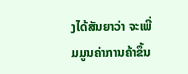ງໄດ້ສັນຍາວ່າ ຈະເພີ່ມມູນຄ່າການຄ້າຂຶ້ນ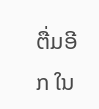ຕື່ມອີກ ໃນ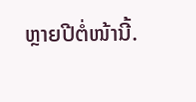ຫຼາຍປີຕໍ່ໜ້ານີ້.